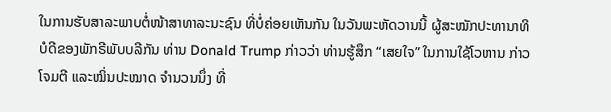ໃນການຮັບສາລະພາບຕໍ່ໜ້າສາທາລະນະຊົນ ທີ່ບໍ່ຄ່ອຍເຫັນກັນ ໃນວັນພະຫັດວານນີ້ ຜູ້ສະໝັກປະທານາທິບໍດີຂອງພັກຣີພັບບລີກັນ ທ່ານ Donald Trump ກ່າວວ່າ ທ່ານຮູ້ສຶກ “ເສຍໃຈ” ໃນການໃຊ້ໂວຫານ ກ່າວໂຈມຕີ ແລະໝິ່ນປະໝາດ ຈຳນວນນຶ່ງ ທີ່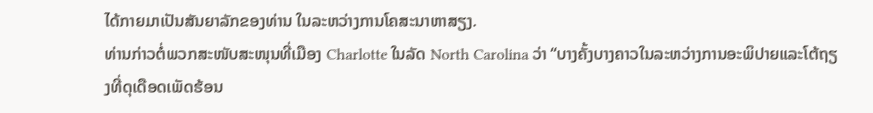ໄດ້ກາຍມາເປັນສັນຍາລັກຂອງທ່ານ ໃນລະຫວ່າງການໂຄສະນາຫາສຽງ.
ທ່ານກ່າວຕໍ່ພວກສະໜັບສະໜຸນທີ່ເມືອງ Charlotte ໃນລັດ North Carolina ວ່າ “ບາງຄັ້ງບາງຄາວໃນລະຫວ່າງການອະພິປາຍແລະໂຕ້ຖຽງທີ່ດຸເດືອດເພັດຮ້ອນ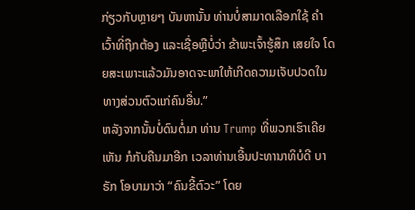ກ່ຽວກັບຫຼາຍໆ ບັນຫານັ້ນ ທ່ານບໍ່ສາມາດເລືອກໃຊ້ ຄຳເວົ້າທີ່ຖືກຕ້ອງ ແລະເຊື່ອຫຼືບໍ່ວ່າ ຂ້າພະເຈົ້າຮູ້ສຶກ ເສຍໃຈ ໂດຍສະເພາະແລ້ວມັນອາດຈະພາໃຫ້ເກີດຄວາມເຈັບປວດໃນທາງສ່ວນຕົວແກ່ຄົນອື່ນ.”
ຫລັງຈາກນັ້ນບໍ່ດົນຕໍ່ມາ ທ່ານ Trump ທີ່ພວກເຮົາເຄີຍເຫັນ ກໍກັບຄືນມາອີກ ເວລາທ່ານເອີ້ນປະທານາທິບໍດີ ບາຣັກ ໂອບາມາວ່າ “ຄົນຂີ້ຕົວະ” ໂດຍ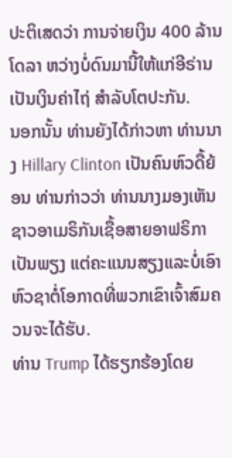ປະຕິເສດວ່າ ການຈ່າຍເງິນ 400 ລ້ານໂດລາ ຫວ່າງບໍ່ດົນມານີ້ໃຫ້ແກ່ອີຣ່ານ ເປັນເງິນຄ່າໄຖ່ ສຳລັບໂຕປະກັນ.
ນອກນັ້ນ ທ່ານຍັງໄດ້ກ່າວຫາ ທ່ານນາງ Hillary Clinton ເປັນຄົນຫົວດື້ຍ້ອນ ທ່ານກ່າວວ່າ ທ່ານນາງມອງເຫັນຊາວອາເມຣິກັນເຊື້ອສາຍອາຟຣິກາເປັນພຽງ ແຕ່ຄະແນນສຽງແລະບໍ່ເອົາຫົວຊາຕໍ່ໂອກາດທີ່ພວກເຂົາເຈົ້າສົມຄວນຈະໄດ້ຮັບ.
ທ່ານ Trump ໄດ້ຮຽກຮ້ອງໂດຍ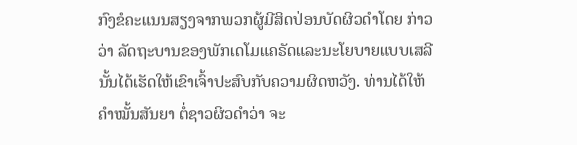ກົງຂໍຄະແນນສຽງຈາກພວກຜູ້ມີສິດປ່ອນບັດຜິວດຳໂດຍ ກ່າວວ່າ ລັດຖະບານຂອງພັກເດໂມແຄຣັດແລະນະໂຍບາຍແບບເສລີນັ້ນໄດ້ເຮັດໃຫ້ເຂົາເຈົ້າປະສົບກັບຄວາມຜິດຫວັງ. ທ່ານໄດ້ໃຫ້ຄຳໝັ້ນສັນຍາ ຕໍ່ຊາວຜິວດຳວ່າ ຈະ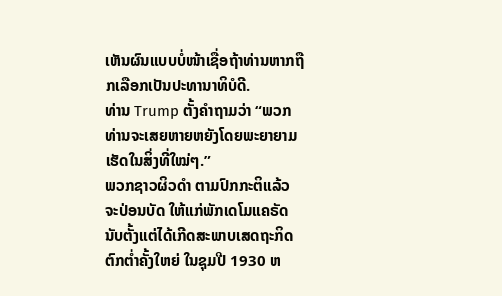ເຫັນຜົນແບບບໍ່ໜ້າເຊື່ອຖ້າທ່ານຫາກຖືກເລືອກເປັນປະທານາທິບໍດີ.
ທ່ານ Trump ຕັ້ງຄຳຖາມວ່າ “ພວກທ່ານຈະເສຍຫາຍຫຍັງໂດຍພະຍາຍາມເຮັດໃນສິ່ງທີ່ໃໝ່ໆ.”
ພວກຊາວຜິວດຳ ຕາມປົກກະຕິແລ້ວ ຈະປ່ອນບັດ ໃຫ້ແກ່ພັກເດໂມແຄຣັດ ນັບຕັ້ງແຕ່ໄດ້ເກີດສະພາບເສດຖະກິດຕົກຕ່ຳຄັ້ງໃຫຍ່ ໃນຊຸມປີ 1930 ຫ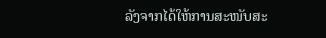ລັງຈາກໄດ້ໃຫ້ການສະໜັບສະ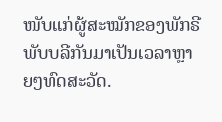ໜັບແກ່ຜູ້ສະໝັກຂອງພັກຣີພັບບລີກັນມາເປັນເວລາຫຼາຍໆທົດສະວັດ.